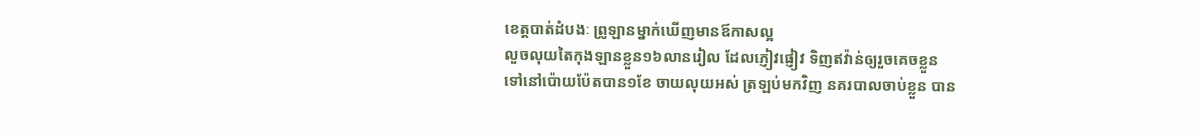ខេត្តបាត់ដំបងៈ ព្រូឡានម្នាក់ឃើញមានឪកាសល្អ
លួចលុយតៃកុងឡានខ្លួន១៦លានរៀល ដែលភ្ញៀវផ្ញៀវ ទិញឥវ៉ាន់ឲ្យរួចគេចខ្លួន
ទៅនៅប៉ោយប៉ែតបាន១ខែ ចាយលុយអស់ ត្រឡប់មកវិញ នគរបាលចាប់ខ្លួន បាន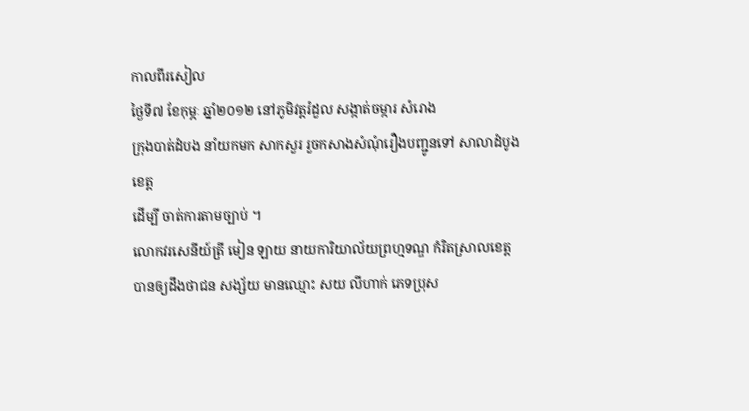កាលពីរសៀល
ថ្ងៃទី៧ ខែកុម្ភៈ ឆ្នាំ២០១២ នៅភូមិវត្តរំដួល សង្កាត់ចម្ការ សំរោង
ក្រុងបាត់ដំបង នាំយកមក សាកសួរ រួចកសាងសំណុំរឿងបញ្ជូនទៅ សាលាដំបូងខេត្ត
ដើម្បី ចាត់ការតាមច្បាប់ ។
លោកវរសេនីយ៍ត្រី មៀន ឡាយ នាយការិយាល័យព្រហ្មទណ្ឌ កំរិតស្រាលខេត្ត
បានឲ្យដឹងថាជន សង្ស័យ មានឈ្មោះ សយ លីហាក់ ភេទប្រុស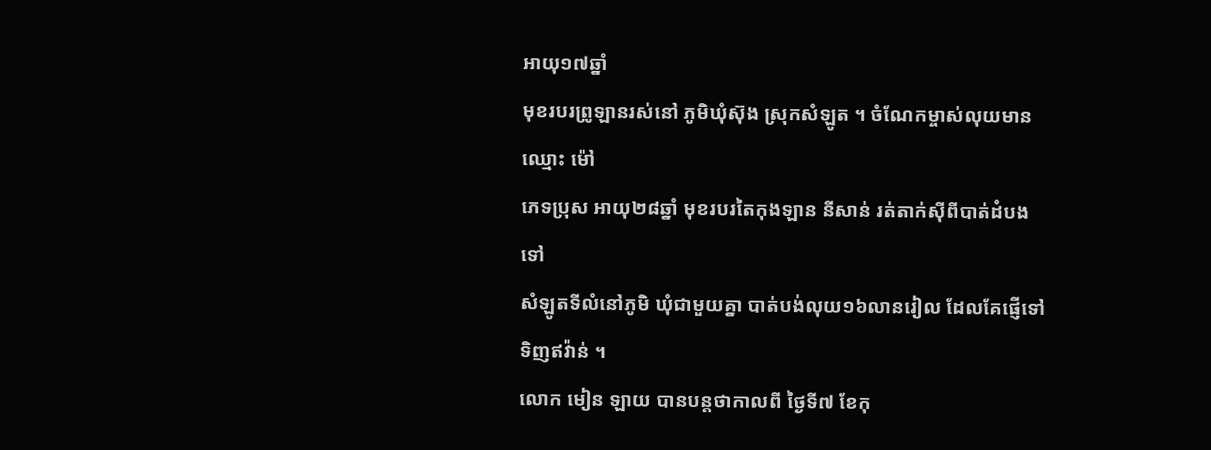អាយុ១៧ឆ្នាំ
មុខរបរព្រូឡានរស់នៅ ភូមិឃុំស៊ុង ស្រុកសំឡូត ។ ចំណែកម្ចាស់លុយមាន ឈ្មោះ ម៉ៅ
ភេទប្រុស អាយុ២៨ឆ្នាំ មុខរបរតៃកុងឡាន នីសាន់ រត់តាក់ស៊ីពីបាត់ដំបងទៅ
សំឡូតទីលំនៅភូមិ ឃុំជាមួយគ្នា បាត់បង់លុយ១៦លានរៀល ដែលគែផ្ញើទៅទិញឥវ៉ាន់ ។
លោក មៀន ឡាយ បានបន្តថាកាលពី ថ្ងៃទី៧ ខែកុ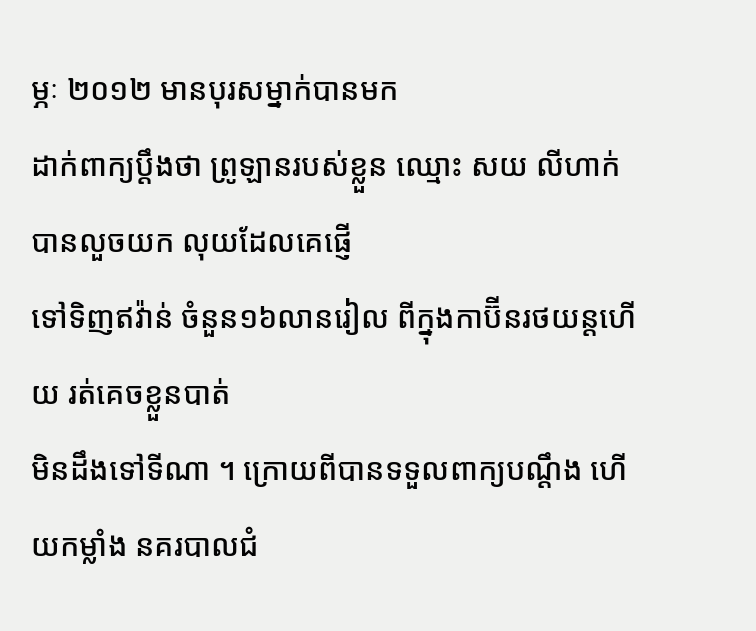ម្ភៈ ២០១២ មានបុរសម្នាក់បានមក
ដាក់ពាក្យប្តឹងថា ព្រូឡានរបស់ខ្លួន ឈ្មោះ សយ លីហាក់ បានលួចយក លុយដែលគេផ្ញើ
ទៅទិញឥវ៉ាន់ ចំនួន១៦លានរៀល ពីក្នុងកាប៊ីនរថយន្តហើយ រត់គេចខ្លួនបាត់
មិនដឹងទៅទីណា ។ ក្រោយពីបានទទួលពាក្យបណ្តឹង ហើយកម្លាំង នគរបាលជំ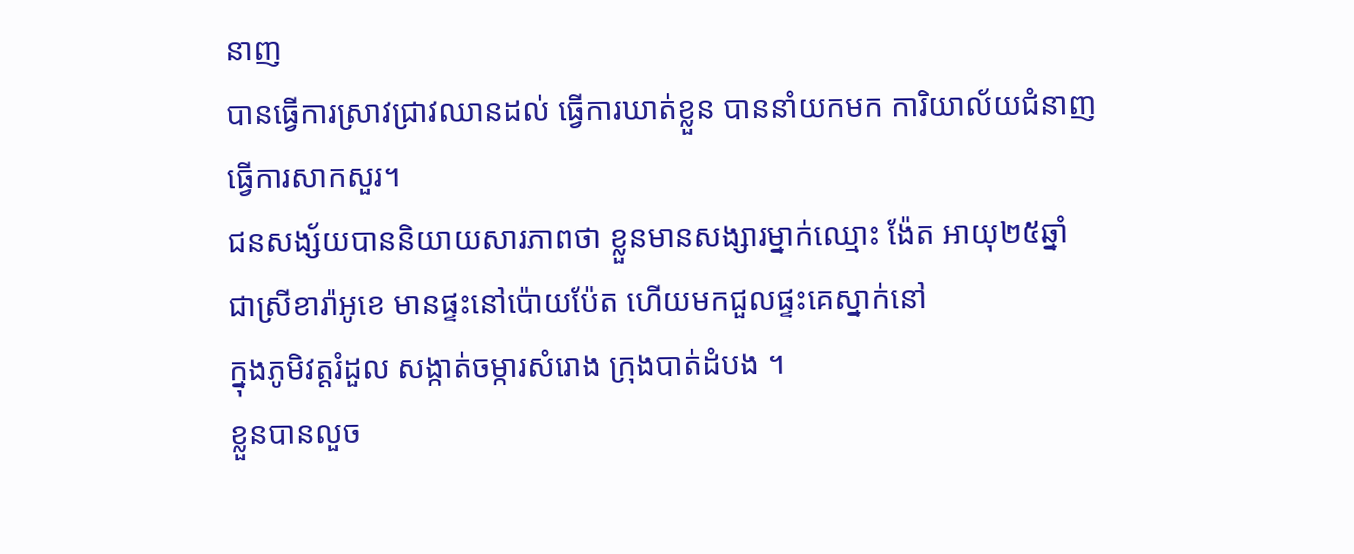នាញ
បានធ្វើការស្រាវជ្រាវឈានដល់ ធ្វើការឃាត់ខ្លួន បាននាំយកមក ការិយាល័យជំនាញ
ធ្វើការសាកសួរ។
ជនសង្ស័យបាននិយាយសារភាពថា ខ្លួនមានសង្សារម្នាក់ឈ្មោះ ង៉ែត អាយុ២៥ឆ្នាំ
ជាស្រីខារ៉ាអូខេ មានផ្ទះនៅប៉ោយប៉ែត ហើយមកជួលផ្ទះគេស្នាក់នៅ
ក្នុងភូមិវត្តរំដួល សង្កាត់ចម្ការសំរោង ក្រុងបាត់ដំបង ។
ខ្លួនបានលួច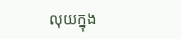លុយក្នុង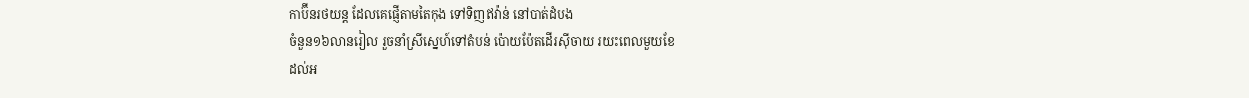កាប៊ីនរថយន្ត ដែលគេផ្ញើតាមតៃកុង ទៅទិញឥវ៉ាន់ នៅបាត់ដំបង
ចំនួន១៦លានរៀល រួចនាំស្រីស្នេហ៍ទៅតំបន់ ប៉ោយប៉ែតដើរស៊ីចាយ រយះពេលមួយខែ
ដល់អ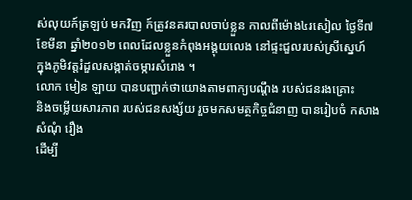ស់លុយក៍ត្រឡប់ មកវិញ ក៍ត្រូវនគរបាលចាប់ខ្លួន កាលពីម៉ោង៤រសៀល ថ្ងៃទី៧
ខែមីនា ឆ្នាំ២០១២ ពេលដែលខ្លួនកំពុងអង្គុយលេង នៅផ្ទះជួលរបស់ស្រីស្នេហ៍
ក្នុងភូមិវត្តរំដួលសង្កាត់ចម្ការសំរោង ។
លោក មៀន ឡាយ បានបញ្ជាក់ថាយោងតាមពាក្យបណ្តឹង របស់ជនរងគ្រោះ
និងចម្លើយសារភាព របស់ជនសង្ស័យ រួចមកសមត្ថកិច្ចជំនាញ បានរៀបចំ កសាងសំណុំ រឿង
ដើម្បី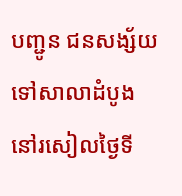បញ្ជូន ជនសង្ស័យ ទៅសាលាដំបូង នៅរសៀលថ្ងៃទី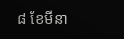៨ ខែមីនា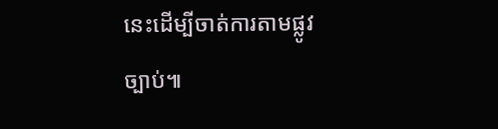នេះដើម្បីចាត់ការតាមផ្លូវច្បាប់៕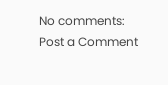No comments:
Post a Comment